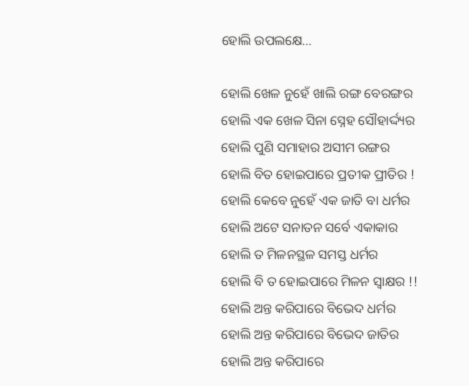ହୋଲି ଉପଲକ୍ଷେ…

ହୋଲି ଖେଳ ନୁହେଁ ଖାଲି ରଙ୍ଗ ବେରଙ୍ଗର
ହୋଲି ଏକ ଖେଳ ସିନା ସ୍ନେହ ସୌହାର୍ଦ୍ଦ୍ୟର
ହୋଲି ପୁଣି ସମାହାର ଅସୀମ ରଙ୍ଗର
ହୋଲି ବିତ ହୋଇପାରେ ପ୍ରତୀକ ପ୍ରୀତିର !
ହୋଲି କେବେ ନୁହେଁ ଏକ ଜାତି ବା ଧର୍ମର
ହୋଲି ଅଟେ ସନାତନ ସର୍ବେ ଏକାକାର
ହୋଲି ତ ମିଳନସ୍ଥଳ ସମସ୍ତ ଧର୍ମର
ହୋଲି ବି ତ ହୋଇପାରେ ମିଳନ ସ୍ୱାକ୍ଷର !!
ହୋଲି ଅନ୍ତ କରିପାରେ ବିଭେଦ ଧର୍ମର
ହୋଲି ଅନ୍ତ କରିପାରେ ବିଭେଦ ଜାତିର
ହୋଲି ଅନ୍ତ କରିପାରେ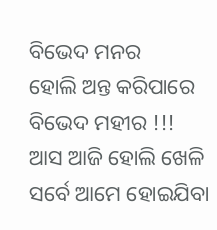ବିଭେଦ ମନର
ହୋଲି ଅନ୍ତ କରିପାରେ ବିଭେଦ ମହୀର !!!
ଆସ ଆଜି ହୋଲି ଖେଳି ସର୍ବେ ଆମେ ହୋଇଯିବା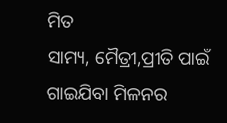ମିତ
ସାମ୍ୟ, ମୈତ୍ରୀ,ପ୍ରୀତି ପାଇଁ ଗାଇଯିବା ମିଳନର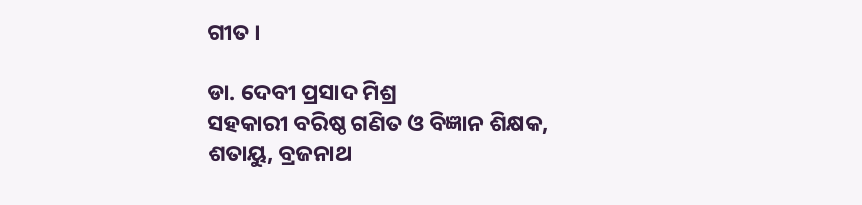ଗୀତ ।

ଡା. ଦେବୀ ପ୍ରସାଦ ମିଶ୍ର
ସହକାରୀ ବରିଷ୍ଠ ଗଣିତ ଓ ବିଜ୍ଞାନ ଶିକ୍ଷକ,
ଶତାୟୁ, ବ୍ରଜନାଥ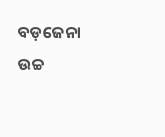ବଡ଼ଜେନା ଉଚ୍ଚ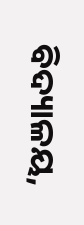ବିଦ୍ୟାଳୟ,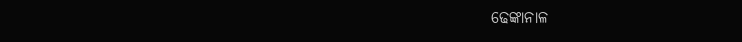ଢେଙ୍କାନାଳ